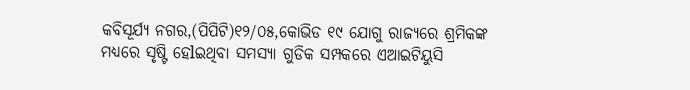କବିସୂର୍ଯ୍ଯ ନଗର,(ପିପିଟି)୧୨/୦୫,କୋଭିଡ ୧୯ ଯୋଗୁ ରାଜ୍ୟରେ ଶ୍ରମିକଙ୍କ ମଧ୍ୟରେ ସୃଷ୍ଟି ହେlଇଥିବା ସମସ୍ୟା ଗୁଡିକ ସମ୍ପକରେ ଏଆଇଟିୟୁସି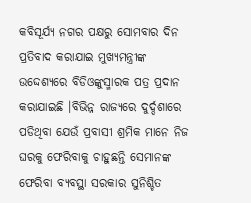କବିସୂର୍ଯ୍ଯ ନଗର ପକ୍ଷରୁ ସୋମବାର ଦିନ ପ୍ରତିବାଦ କରାଯାଇ ମୁଖ୍ୟମନ୍ତ୍ରୀଙ୍କ ଉଦ୍ଦେଶ୍ୟରେ ବିଡିଓଙ୍କୁସ୍ମାରକ ପତ୍ର ପ୍ରଦାନ କରାଯାଇଛି ।ବିଭିନ୍ନ ରାଜ୍ୟରେ ଦୁର୍ଦ୍ଦଶାରେ ପଡିଥିବା ଯେଉଁ ପ୍ରବାସୀ ଶ୍ରମିକ ମାନେ ନିଜ ଘରକୁ ଫେରିବାକୁ ଚାହୁଛନ୍ତି ସେମାନଙ୍କ ଫେରିବା ବ୍ୟବସ୍ଥା ସରକାର ସୁନିଶ୍ଚିତ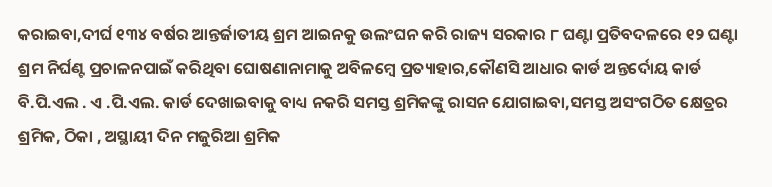କରାଇବା,ଦୀର୍ଘ ୧୩୪ ବର୍ଷର ଆନ୍ତର୍ଜାତୀୟ ଶ୍ରମ ଆଇନକୁ ଉଲଂଘନ କରି ରାଜ୍ୟ ସରକାର ୮ ଘଣ୍ଟା ପ୍ରତିବଦଳରେ ୧୨ ଘଣ୍ଟା ଶ୍ରମ ନିର୍ଘଣ୍ଟ ପ୍ରଚାଳନପାଇଁ କରିଥିବା ଘୋଷଣାନାମାକୁ ଅବିଳମ୍ବେ ପ୍ରତ୍ୟାହାର,କୌଣସି ଆଧାର କାର୍ଡ ଅନ୍ତର୍ଦୋୟ କାର୍ଡ ବି.ପି.ଏଲ . ଏ .ପି.ଏଲ. କାର୍ଡ ଦେଖାଇବାକୁ ବାଧ୍ୟ ନକରି ସମସ୍ତ ଶ୍ରମିକଙ୍କୁ ରାସନ ଯୋଗାଇବା,ସମସ୍ତ ଅସଂଗଠିତ କ୍ଷେତ୍ରର ଶ୍ରମିକ, ଠିକା , ଅସ୍ଥାୟୀ ଦିନ ମଜୁରିଆ ଶ୍ରମିକ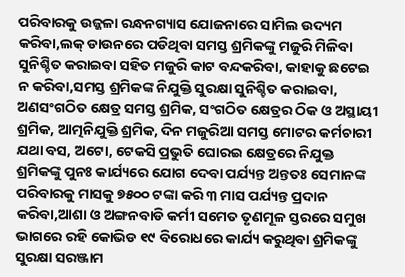ପରିବାରକୁ ଉଜ୍ଜଳା ରନ୍ଧନଗ୍ୟାସ ଯୋଜନାରେ ସାମିଲ ଉଦ୍ୟମ କରିବା,ଲକ୍ ଡାଉନରେ ପଡିଥିବା ସମସ୍ତ ଶ୍ରମିକଙ୍କୁ ମଜୁରି ମିଳିବା ସୁନିଶ୍ଚିତ କରାଇବା ସହିତ ମଜୁରି କାଟ ବନ୍ଦକରିବା, କାହାକୁ ଛଟେଇ ନ କରିବା,ସମସ୍ତ ଶ୍ରମିକଙ୍କ ନିଯୁକ୍ତି ସୁରକ୍ଷା ସୁନିଶ୍ଚିତ କରାଇବା, ଅଣସଂଗଠିତ କ୍ଷେତ୍ର ସମସ୍ତ ଶ୍ରମିକ, ସଂଗଠିତ କ୍ଷେତ୍ରର ଠିକ ଓ ଅସ୍ଥାୟୀ ଶ୍ରମିକ, ଆତ୍ମନିଯୁକ୍ତି ଶ୍ରମିକ, ଦିନ ମଜୁରିଆ ସମସ୍ତ ମୋଟର କର୍ମଚାରୀ ଯଥା ବସ, ଅଟୋ, ଟେକସି ପ୍ରଭୁତି ଘୋରଇ କ୍ଷେତ୍ରରେ ନିଯୁକ୍ତ ଶ୍ରମିକଙ୍କୁ ପୁନଃ କାର୍ଯ୍ୟରେ ଯୋଗ ଦେବା ପର୍ଯ୍ୟନ୍ତ ଅନ୍ତତଃ ସେମାନଙ୍କ ପରିବାରକୁ ମାସକୁ ୭୫୦୦ ଟଙ୍କା କରି ୩ ମାସ ପର୍ଯ୍ୟନ୍ତ ପ୍ରଦାନ କରିବା,ଆଶା ଓ ଅଙ୍ଗନବାଡି କର୍ମୀ ସମେତ ତୃଣମୂଳ ସ୍ତରରେ ସମୁଖ ଭାଗରେ ରହି କୋଭିଡ ୧୯ ବିରୋଧରେ କାର୍ଯ୍ୟ କରୁଥିବା ଶ୍ରମିକଙ୍କୁ ସୁରକ୍ଷା ସରଞ୍ଜାମ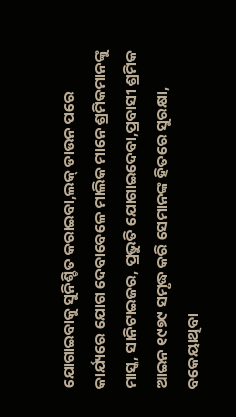ଯୋଗାଇବାକୁ ସୁନିଶ୍ଚିତ କରାଇବା,ଲକ୍ ଡାଉନ ପରେ କାର୍ଯ୍ୟରେ ଯୋଗ ଦେବାବେଳେ ମାଲିକ ମାନେ ଶ୍ରମିକମାନଙ୍କୁ ମାସ୍କ, ସାନିଟାଇଜର, ପ୍ରଭୁତି ଯୋଗାଇଦେବା,ପ୍ରବାସୀ ଶ୍ରମିକ ଆଇନ ୧୯୭୯ ସମୃଦ୍ଧ କରି ସେମାନଙ୍କ ହିତରେ ସୁରକ୍ଷା, ବକେୟାଥିବା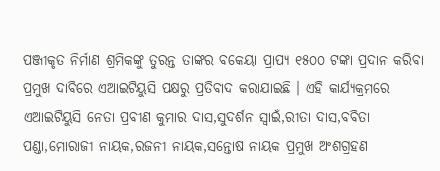ପଞ୍ଜୀକୃତ ନିର୍ମାଣ ଶ୍ରମିକଙ୍କୁ ତୁରନ୍ତ ତାଙ୍କର ବକେୟା ପ୍ରାପ୍ୟ ୧୫୦୦ ଟଙ୍କା ପ୍ରଦାନ କରିବା ପ୍ରମୁଖ ଦାବିରେ ଏଆଇଟିୟୁସି ପକ୍ଷରୁ ପ୍ରତିବାଦ କରାଯାଇଛି । ଏହି କାର୍ଯ୍ୟକ୍ରମରେ ଏଆଇଟିୟୁସି ନେତା ପ୍ରବୀଣ କୁମାର ଦାସ,ସୁଦର୍ଶନ ସ୍ବାଇଁ,ରୀତା ଦାସ,ବବିତା ପଣ୍ଡା,ମୋରାଜୀ ନାୟକ,ରଜନୀ ନାୟକ,ସନ୍ତୋଷ ନାୟକ ପ୍ରମୁଖ ଅଂଶଗ୍ରହଣ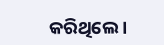କରିଥିଲେ ।